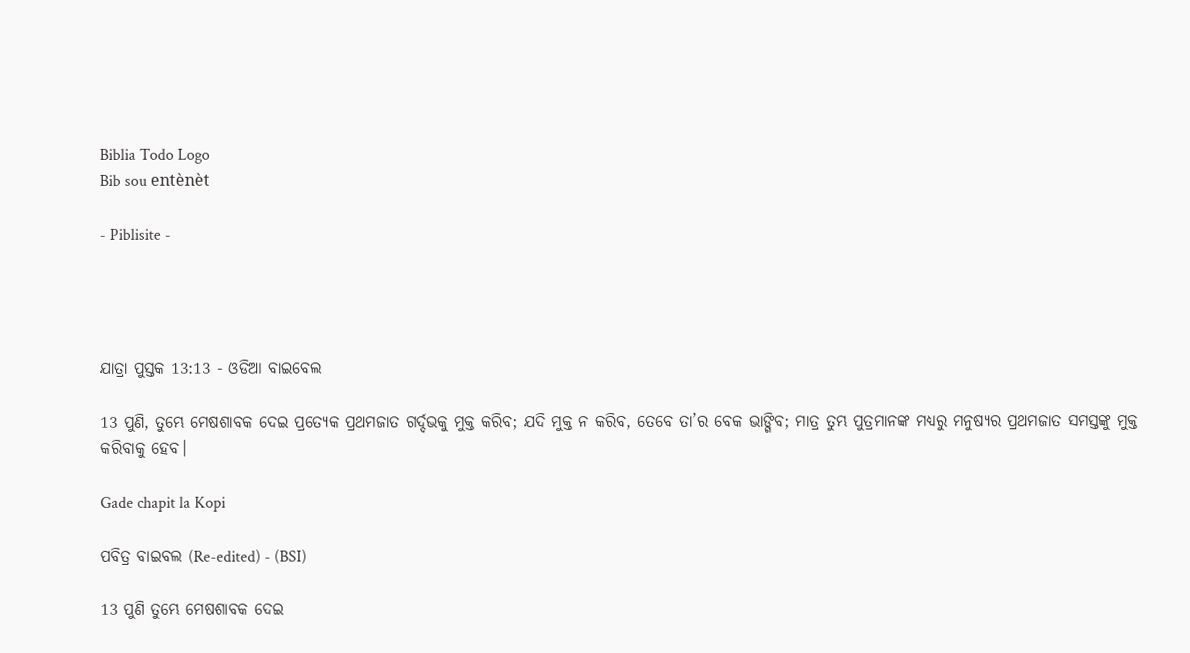Biblia Todo Logo
Bib sou entènèt

- Piblisite -




ଯାତ୍ରା ପୁସ୍ତକ 13:13 - ଓଡିଆ ବାଇବେଲ

13 ପୁଣି, ତୁମ୍ଭେ ମେଷଶାବକ ଦେଇ ପ୍ରତ୍ୟେକ ପ୍ରଥମଜାତ ଗର୍ଦ୍ଦଭକୁ ମୁକ୍ତ କରିବ; ଯଦି ମୁକ୍ତ ନ କରିବ, ତେବେ ତା’ର ବେକ ଭାଙ୍ଗିବ; ମାତ୍ର ତୁମ୍ଭ ପୁତ୍ରମାନଙ୍କ ମଧ୍ୟରୁ ମନୁଷ୍ୟର ପ୍ରଥମଜାତ ସମସ୍ତଙ୍କୁ ମୁକ୍ତ କରିବାକୁ ହେବ।

Gade chapit la Kopi

ପବିତ୍ର ବାଇବଲ (Re-edited) - (BSI)

13 ପୁଣି ତୁମ୍ଭେ ମେଷଶାବକ ଦେଇ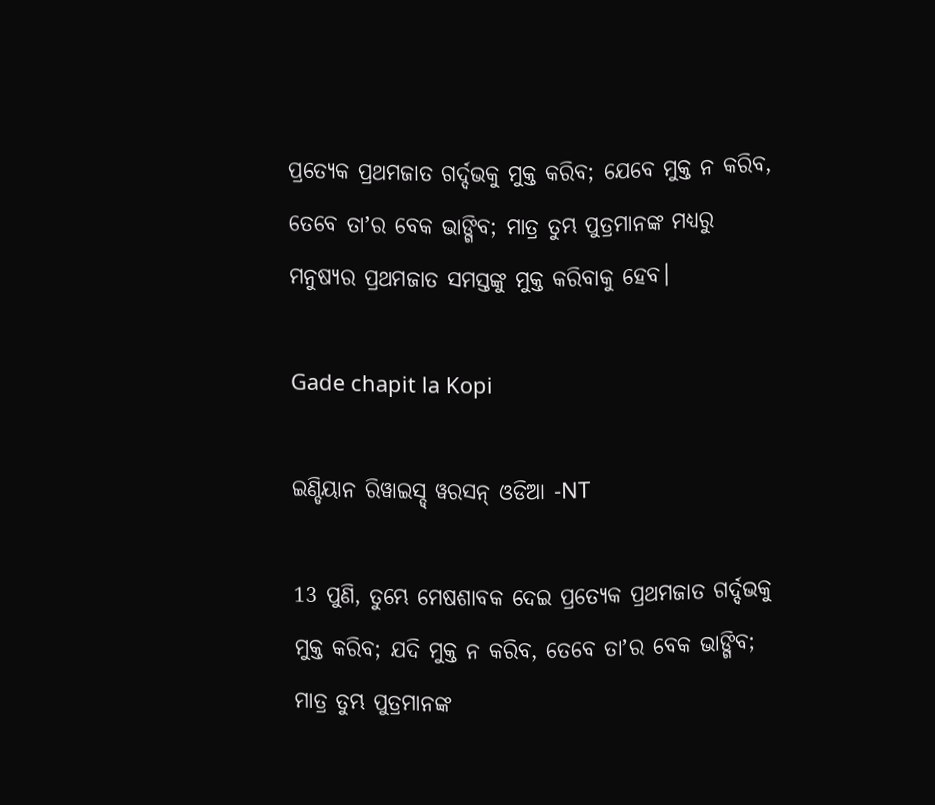ପ୍ରତ୍ୟେକ ପ୍ରଥମଜାତ ଗର୍ଦ୍ଦଭକୁ ମୁକ୍ତ କରିବ; ଯେବେ ମୁକ୍ତ ନ କରିବ, ତେବେ ତାʼର ବେକ ଭାଙ୍ଗିବ; ମାତ୍ର ତୁମ୍ଭ ପୁତ୍ରମାନଙ୍କ ମଧ୍ୟରୁ ମନୁଷ୍ୟର ପ୍ରଥମଜାତ ସମସ୍ତଙ୍କୁ ମୁକ୍ତ କରିବାକୁ ହେବ।

Gade chapit la Kopi

ଇଣ୍ଡିୟାନ ରିୱାଇସ୍ଡ୍ ୱରସନ୍ ଓଡିଆ -NT

13 ପୁଣି, ତୁମ୍ଭେ ମେଷଶାବକ ଦେଇ ପ୍ରତ୍ୟେକ ପ୍ରଥମଜାତ ଗର୍ଦ୍ଦଭକୁ ମୁକ୍ତ କରିବ; ଯଦି ମୁକ୍ତ ନ କରିବ, ତେବେ ତାʼର ବେକ ଭାଙ୍ଗିବ; ମାତ୍ର ତୁମ୍ଭ ପୁତ୍ରମାନଙ୍କ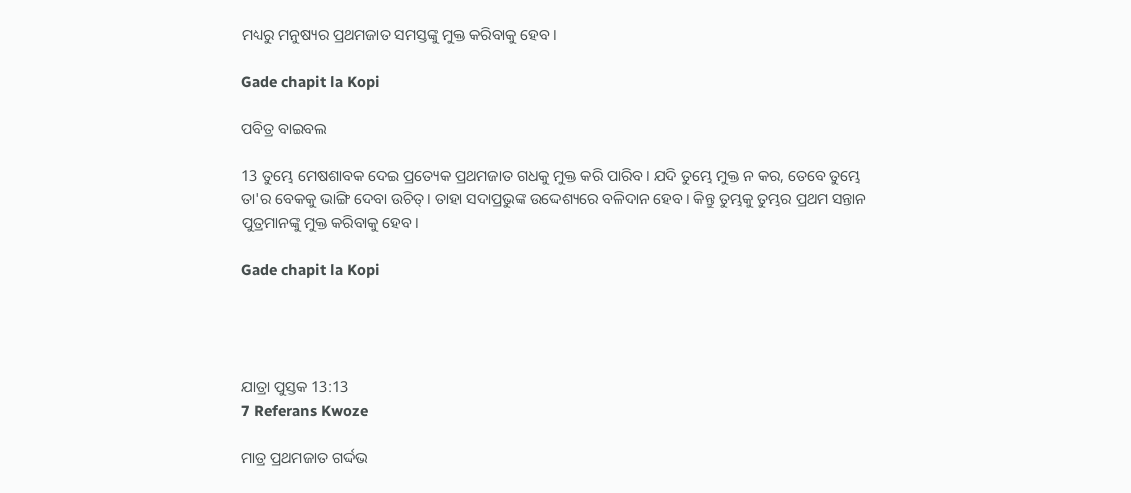ମଧ୍ୟରୁ ମନୁଷ୍ୟର ପ୍ରଥମଜାତ ସମସ୍ତଙ୍କୁ ମୁକ୍ତ କରିବାକୁ ହେବ।

Gade chapit la Kopi

ପବିତ୍ର ବାଇବଲ

13 ତୁମ୍ଭେ ମେଷଶାବକ ଦେଇ ପ୍ରତ୍ୟେକ ପ୍ରଥମଜାତ ଗଧକୁ ମୁକ୍ତ କରି ପାରିବ। ଯଦି ତୁମ୍ଭେ ମୁକ୍ତ ନ କର, ତେବେ ତୁମ୍ଭେ ତା'ର ବେକକୁ ଭାଙ୍ଗି ଦେବା ଉଚିତ୍। ତାହା ସଦାପ୍ରଭୁଙ୍କ ଉଦ୍ଦେଶ୍ୟରେ ବଳିଦାନ ହେବ। କିନ୍ତୁ ତୁମ୍ଭକୁ ତୁମ୍ଭର ପ୍ରଥମ ସନ୍ତାନ ପୁତ୍ରମାନଙ୍କୁ ମୁକ୍ତ କରିବାକୁ ହେବ।

Gade chapit la Kopi




ଯାତ୍ରା ପୁସ୍ତକ 13:13
7 Referans Kwoze

ମାତ୍ର ପ୍ରଥମଜାତ ଗର୍ଦ୍ଦଭ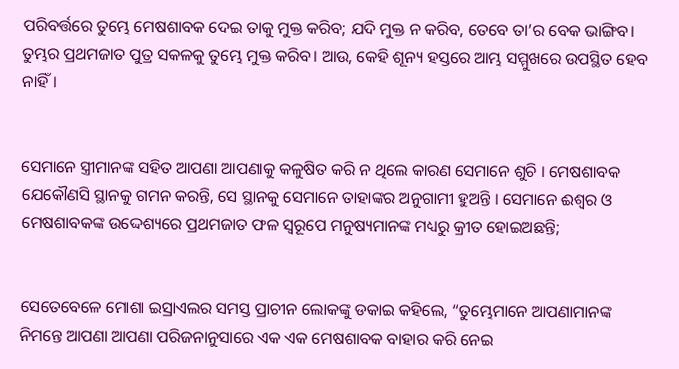ପରିବର୍ତ୍ତରେ ତୁମ୍ଭେ ମେଷଶାବକ ଦେଇ ତାକୁ ମୁକ୍ତ କରିବ; ଯଦି ମୁକ୍ତ ନ କରିବ, ତେବେ ତା’ର ବେକ ଭାଙ୍ଗିବ। ତୁମ୍ଭର ପ୍ରଥମଜାତ ପୁତ୍ର ସକଳକୁ ତୁମ୍ଭେ ମୁକ୍ତ କରିବ। ଆଉ, କେହି ଶୂନ୍ୟ ହସ୍ତରେ ଆମ୍ଭ ସମ୍ମୁଖରେ ଉପସ୍ଥିତ ହେବ ନାହିଁ।


ସେମାନେ ସ୍ତ୍ରୀମାନଙ୍କ ସହିତ ଆପଣା ଆପଣାକୁ କଳୁଷିତ କରି ନ ଥିଲେ କାରଣ ସେମାନେ ଶୁଚି । ମେଷଶାବକ ଯେକୌଣସି ସ୍ଥାନକୁ ଗମନ କରନ୍ତି, ସେ ସ୍ଥାନକୁ ସେମାନେ ତାହାଙ୍କର ଅନୁଗାମୀ ହୁଅନ୍ତି । ସେମାନେ ଈଶ୍ୱର ଓ ମେଷଶାବକଙ୍କ ଉଦ୍ଦେଶ୍ୟରେ ପ୍ରଥମଜାତ ଫଳ ସ୍ୱରୂପେ ମନୁଷ୍ୟମାନଙ୍କ ମଧ୍ୟରୁ କ୍ରୀତ ହୋଇଅଛନ୍ତି;


ସେତେବେଳେ ମୋଶା ଇସ୍ରାଏଲର ସମସ୍ତ ପ୍ରାଚୀନ ଲୋକଙ୍କୁ ଡକାଇ କହିଲେ, “ତୁମ୍ଭେମାନେ ଆପଣାମାନଙ୍କ ନିମନ୍ତେ ଆପଣା ଆପଣା ପରିଜନାନୁସାରେ ଏକ ଏକ ମେଷଶାବକ ବାହାର କରି ନେଇ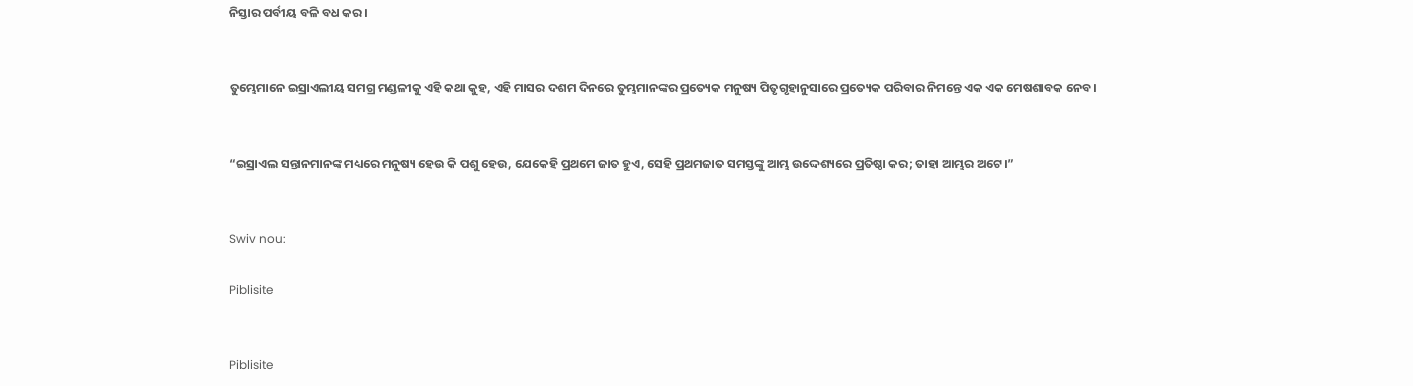ନିସ୍ତାର ପର୍ବୀୟ ବଳି ବଧ କର।


ତୁମ୍ଭେମାନେ ଇସ୍ରାଏଲୀୟ ସମଗ୍ର ମଣ୍ଡଳୀକୁ ଏହି କଥା କୁହ, ଏହି ମାସର ଦଶମ ଦିନରେ ତୁମ୍ଭମାନଙ୍କର ପ୍ରତ୍ୟେକ ମନୁଷ୍ୟ ପିତୃଗୃହାନୁସାରେ ପ୍ରତ୍ୟେକ ପରିବାର ନିମନ୍ତେ ଏକ ଏକ ମେଷଶାବକ ନେବ।


“ଇସ୍ରାଏଲ ସନ୍ତାନମାନଙ୍କ ମଧ୍ୟରେ ମନୁଷ୍ୟ ହେଉ କି ପଶୁ ହେଉ, ଯେକେହି ପ୍ରଥମେ ଜାତ ହୁଏ, ସେହି ପ୍ରଥମଜାତ ସମସ୍ତଙ୍କୁ ଆମ୍ଭ ଉଦ୍ଦେଶ୍ୟରେ ପ୍ରତିଷ୍ଠା କର; ତାହା ଆମ୍ଭର ଅଟେ।”


Swiv nou:

Piblisite


Piblisite